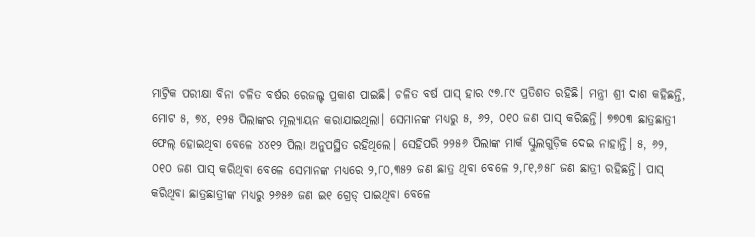ମାଟ୍ରିକ ପରୀକ୍ଷା ବିନା ଚଳିତ ବର୍ଷର ରେଜଲ୍ଟ ପ୍ରକାଶ ପାଇଛି। ଚଳିତ ବର୍ଷ ପାସ୍ ହାର ୯୭.୮୯ ପ୍ରତିଶତ ରହିଛି। ମନ୍ତ୍ରୀ ଶ୍ରୀ ଦାଶ କହିଛନ୍ତି, ମୋଟ ୫, ୭୪, ୧୨୫ ପିଲାଙ୍କର ମୂଲ୍ୟାୟନ କରାଯାଇଥିଲା। ସେମାନଙ୍କ ମଧ୍ୟରୁ ୫, ୬୨, ୦୧୦ ଜଣ ପାସ୍ କରିଛନ୍ତି। ୭୭୦୩ ଛାତ୍ରଛାତ୍ରୀ ଫେଲ୍ ହୋଇଥିବା ବେଳେ ୪୪୧୨ ପିଲା ଅନୁପସ୍ଥିତ ରହିଥିଲେ। ସେହିପରି ୨୨୫୬ ପିଲାଙ୍କ ମାର୍କ ସ୍କୁଲଗୁଡ଼ିକ ଦେଇ ନାହାନ୍ତି। ୫, ୬୨, ୦୧୦ ଜଣ ପାସ୍ କରିଥିବା ବେଳେ ସେମାନଙ୍କ ମଧ୍ୟରେ ୨,୮୦,୩୫୨ ଜଣ ଛାତ୍ର ଥିବା ବେଳେ ୨,୮୧,୬୫୮ ଜଣ ଛାତ୍ରୀ ରହିଛନ୍ତି। ପାସ୍ କରିଥିବା ଛାତ୍ରଛାତ୍ରୀଙ୍କ ମଧ୍ୟରୁ ୨୬୫୬ ଜଣ ଇ୧ ଗ୍ରେଡ୍ ପାଇଥିବା ବେଳେ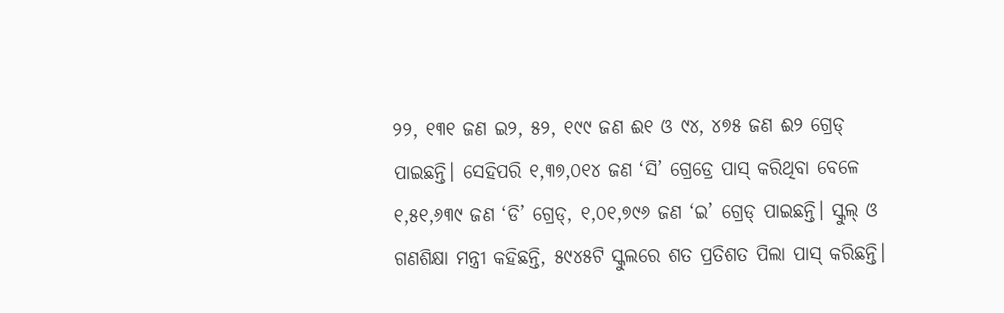୨୨, ୧୩୧ ଜଣ ଇ୨, ୫୨, ୧୯୯ ଜଣ ଈ୧ ଓ ୯୪, ୪୭୫ ଜଣ ଈ୨ ଗ୍ରେଡ୍ ପାଇଛନ୍ତି। ସେହିପରି ୧,୩୭,୦୧୪ ଜଣ ‘ସି’ ଗ୍ରେଡ୍ରେ ପାସ୍ କରିଥିବା ବେଳେ ୧,୫୧,୬୩୯ ଜଣ ‘ଡି’ ଗ୍ରେଡ୍, ୧,୦୧,୭୯୬ ଜଣ ‘ଇ’ ଗ୍ରେଡ୍ ପାଇଛନ୍ତି। ସ୍କୁଲ୍ ଓ ଗଣଶିକ୍ଷା ମନ୍ତ୍ରୀ କହିଛନ୍ତି, ୫୯୪୫ଟି ସ୍କୁଲରେ ଶତ ପ୍ରତିଶତ ପିଲା ପାସ୍ କରିଛନ୍ତି।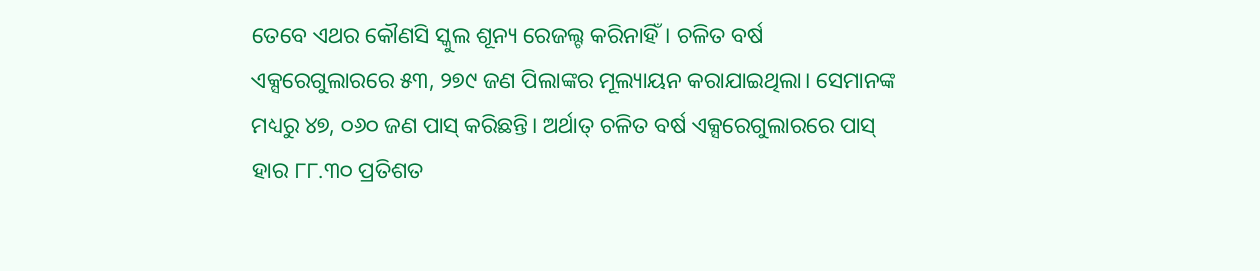ତେବେ ଏଥର କୌଣସି ସ୍କୁଲ ଶୂନ୍ୟ ରେଜଲ୍ଟ କରିନାହିଁ। ଚଳିତ ବର୍ଷ ଏକ୍ସରେଗୁଲାରରେ ୫୩, ୨୭୯ ଜଣ ପିଲାଙ୍କର ମୂଲ୍ୟାୟନ କରାଯାଇଥିଲା। ସେମାନଙ୍କ ମଧ୍ୟରୁ ୪୭, ୦୬୦ ଜଣ ପାସ୍ କରିଛନ୍ତି। ଅର୍ଥାତ୍ ଚଳିତ ବର୍ଷ ଏକ୍ସରେଗୁଲାରରେ ପାସ୍ ହାର ୮୮.୩୦ ପ୍ରତିଶତ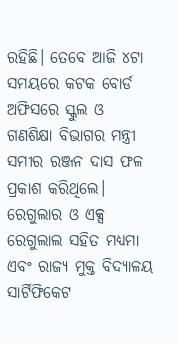ରହିଛି। ତେବେ ଆଜି ୪ଟା ସମୟରେ କଟକ ବୋର୍ଡ ଅଫିସରେ ସ୍କୁଲ ଓ ଗଣଶିକ୍ଷା ବିଭାଗର ମନ୍ତ୍ରୀ ସମୀର ରଞ୍ଜନ ଦାସ ଫଳ ପ୍ରକାଶ କରିଥିଲେ। ରେଗୁଲାର ଓ ଏକ୍ସ ରେଗୁଲାଲ ସହିତ ମଧ୍ୟମା ଏବଂ ରାଜ୍ୟ ମୁକ୍ତ ବିଦ୍ୟାଳୟ ସାର୍ଟିଫିକେଟ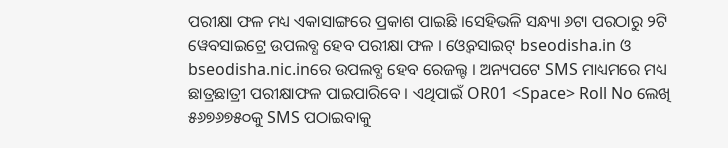ପରୀକ୍ଷା ଫଳ ମଧ୍ୟ ଏକାସାଙ୍ଗରେ ପ୍ରକାଶ ପାଇଛି ।ସେହିଭଳି ସନ୍ଧ୍ୟା ୬ଟା ପରଠାରୁ ୨ଟି ୱେବସାଇଟ୍ରେ ଉପଲବ୍ଧ ହେବ ପରୀକ୍ଷା ଫଳ । ଓ୍ଵେବସାଇଟ୍ bseodisha.in ଓ bseodisha.nic.inରେ ଉପଲବ୍ଧ ହେବ ରେଜଲ୍ଟ । ଅନ୍ୟପଟେ SMS ମାଧ୍ୟମରେ ମଧ୍ୟ ଛାତ୍ରଛାତ୍ରୀ ପରୀକ୍ଷାଫଳ ପାଇପାରିବେ । ଏଥିପାଇଁ OR01 <Space> Roll No ଲେଖି ୫୬୭୬୭୫୦କୁ SMS ପଠାଇବାକୁ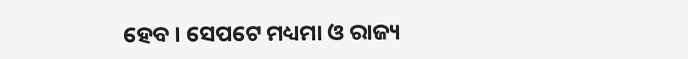ହେବ । ସେପଟେ ମଧ୍ୟମା ଓ ରାଜ୍ୟ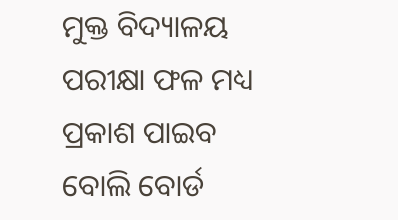ମୁକ୍ତ ବିଦ୍ୟାଳୟ ପରୀକ୍ଷା ଫଳ ମଧ୍ୟ ପ୍ରକାଶ ପାଇବ ବୋଲି ବୋର୍ଡ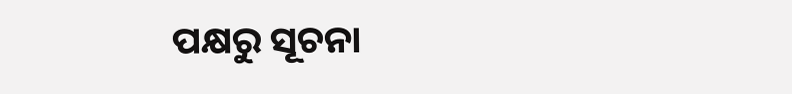ପକ୍ଷରୁ ସୂଚନା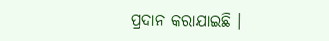ପ୍ରଦାନ କରାଯାଇଛି ।